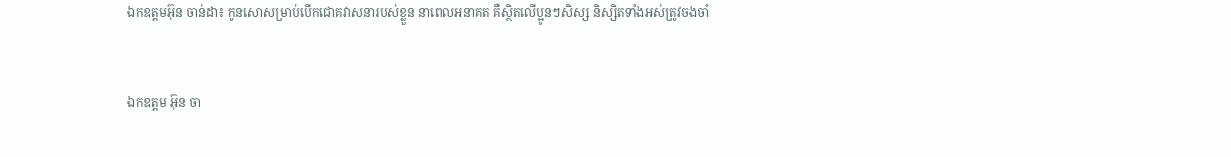ឯកឧត្ដមអ៊ុន ចាន់ដា៖ កូនសោសម្រាប់បើកជោគវាសនារបស់ខ្លួន នាពេលអនាគត គឺស្ថិតលើប្អូនៗសិស្ស និស្សិតទាំងអស់ត្រូវចងចាំ


ឯកឧត្ដម អ៊ុន ចា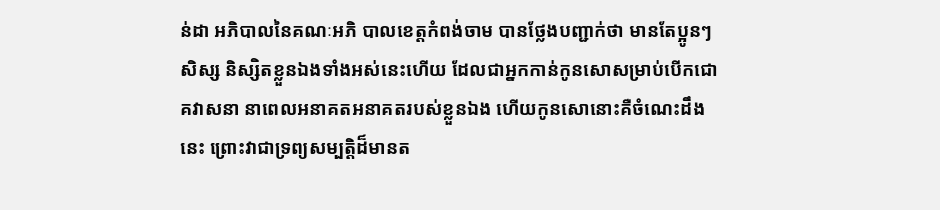ន់ដា អភិបាលនៃគណៈអភិ បាលខេត្តកំពង់ចាម បានថ្លែងបញ្ជាក់ថា មានតែប្អូនៗសិស្ស និស្សិតខ្លួនឯងទាំងអស់នេះហើយ ដែលជាអ្នកកាន់កូនសោសម្រាប់បើកជោគវាសនា នាពេលអនាគតអនាគតរបស់ខ្លួនឯង ហើយកូនសោនោះគឺចំណេះដឹងនេះ ព្រោះវាជាទ្រព្យសម្បត្តិដ៏មានត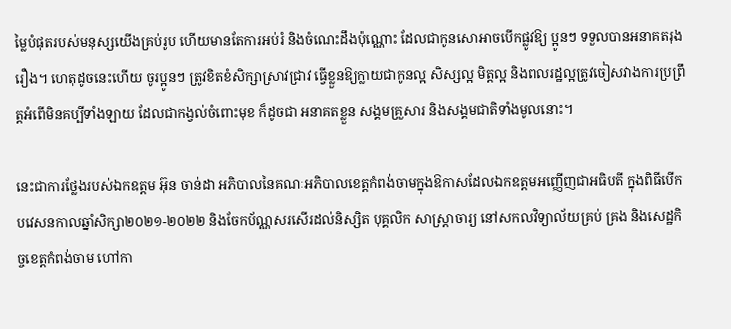ម្លៃបំផុតរបស់មនុស្សយើងគ្រប់រូប ហើយមានតែការអប់រំ និងចំណេះដឹងប៉ុណ្ណោះ ដែលជាកូនសោអាចបើកផ្លូវឱ្យ ប្អូនៗ ទទួលបានអនាគតរុងរឿង។ ហេតុដូចនេះហើយ ចូរប្អូនៗ ត្រូវខិតខំសិក្សាស្រាវជ្រាវ ធ្វើខ្លួនឱ្យក្លាយជាកូនល្អ សិស្សល្អ មិត្តល្អ និងពលរដ្ឋល្អត្រូវចៀសវាងការប្រព្រឹត្តអំពើមិនគប្បីទាំងឡាយ ដែលជាកង្វល់ចំពោះមុខ ក៏ដូចជា អនាគតខ្លួន សង្គមគ្រួសារ និងសង្គមជាតិទាំងមូលនោះ។

នេះជាការថ្លែងរបស់ឯកឧត្ដម អ៊ុន ចាន់ដា អភិបាលនៃគណៈអភិបាលខេត្តកំពង់ចាមក្នុងឱកាសដែលឯកឧត្តមអញ្ញើញជាអធិបតី ក្នុងពិធីបើកបវេសនកាលឆ្នាំសិក្សា២០២១-២០២២ និងចែកប័ណ្ណសរសើរដល់និស្សិត បុគ្គលិក សាស្ត្រាចារ្យ នៅសកលវិទ្យាល័យគ្រប់ គ្រង និងសេដ្ឋកិច្ចខេត្តកំពង់ចាម ហៅកា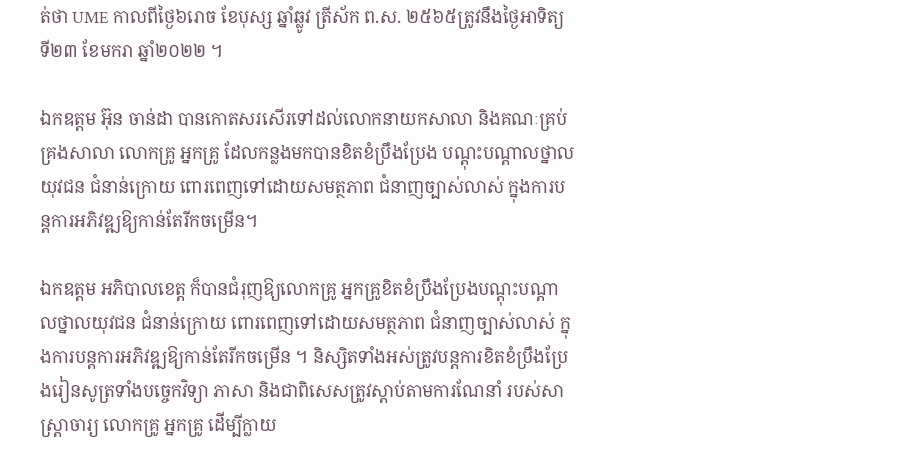ត់ថា UME កាលពីថ្ងៃ៦រោច ខែបុស្ស ឆ្នាំឆ្លូវ ត្រីស័ក ព.ស. ២៥៦៥ត្រូវនឹងថ្ងៃអាទិត្យ ទី២៣ ខែមករា ឆ្នាំ២០២២ ។

ឯកឧត្ដម អ៊ុន ចាន់ដា បានកោតសរសើរទៅដល់លោកនាយកសាលា និងគណៈគ្រប់គ្រងសាលា លោកគ្រូ អ្នកគ្រូ ដែលកន្លងមកបានខិតខំប្រឹងប្រែង បណ្ដុះបណ្ដាលថ្នាលយុវជន ជំនាន់ក្រោយ ពោរពេញទៅដោយសមត្ថភាព ជំនាញច្បាស់លាស់ ក្នុងការបន្តការអភិវឌ្ឍឱ្យកាន់តែរីកចម្រើន។

ឯកឧត្តម អភិបាលខេត្ត ក៏បានជំរុញឱ្យលោកគ្រូ អ្នកគ្រូខិតខំប្រឹងប្រែងបណ្ដុះបណ្ដាលថ្នាលយុវជន ជំនាន់ក្រោយ ពោរពេញទៅដោយសមត្ថភាព ជំនាញច្បាស់លាស់ ក្នុងការបន្តការអភិវឌ្ឍឱ្យកាន់តែរីកចម្រើន ។ និស្សិតទាំងអស់ត្រូវបន្តការខិតខំប្រឹងប្រែងរៀនសូត្រទាំងបច្ចេកវិទ្យា ភាសា និងជាពិសេសត្រូវស្ដាប់តាមការណែនាំ របស់សាស្រ្តាចារ្យ លោកគ្រូ អ្នកគ្រូ ដើម្បីក្លាយ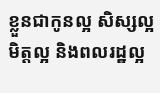ខ្លួនជាកូនល្អ សិស្សល្អ មិត្តល្អ និងពលរដ្ឋល្អ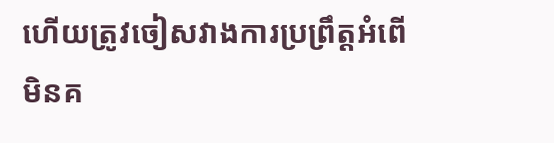ហើយត្រូវចៀសវាងការប្រព្រឹត្តអំពើមិនគ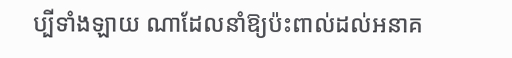ប្បីទាំងឡាយ ណាដែលនាំឱ្យប៉ះពាល់ដល់អនាគ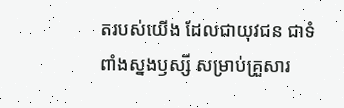តរបស់យើង ដែលជាយុវជន ជាទំពាំងស្នងឫស្សី សម្រាប់គ្រួសារ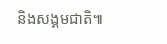និងសង្គមជាតិ៕